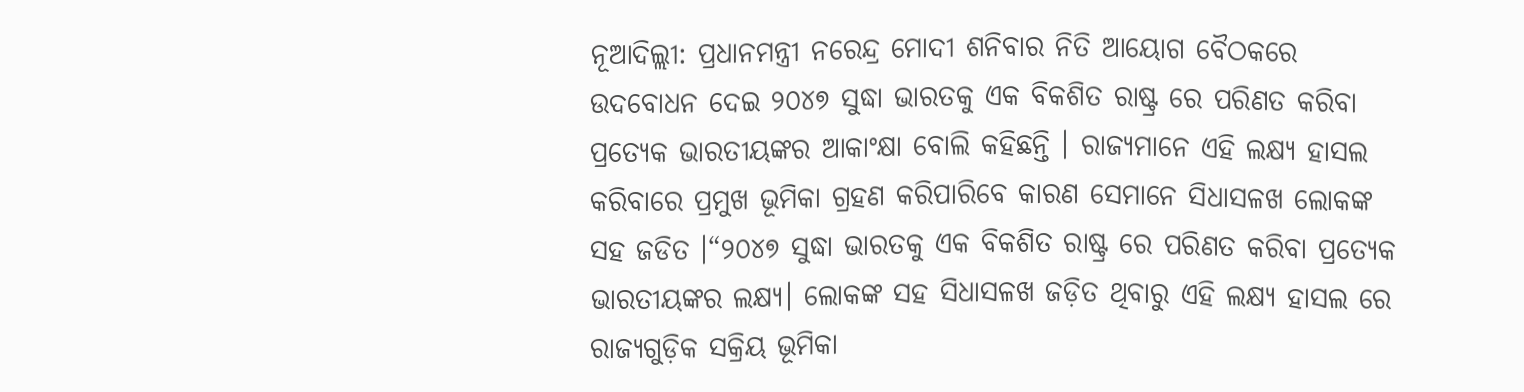ନୂଆଦିଲ୍ଲୀ: ପ୍ରଧାନମନ୍ତ୍ରୀ ନରେନ୍ଦ୍ର ମୋଦୀ ଶନିବାର ନିତି ଆୟୋଗ ବୈଠକରେ ଉଦବୋଧନ ଦେଇ ୨୦୪୭ ସୁଦ୍ଧା ଭାରତକୁ ଏକ ବିକଶିତ ରାଷ୍ଟ୍ର ରେ ପରିଣତ କରିବା ପ୍ରତ୍ୟେକ ଭାରତୀୟଙ୍କର ଆକାଂକ୍ଷା ବୋଲି କହିଛନ୍ତି । ରାଜ୍ୟମାନେ ଏହି ଲକ୍ଷ୍ୟ ହାସଲ କରିବାରେ ପ୍ରମୁଖ ଭୂମିକା ଗ୍ରହଣ କରିପାରିବେ କାରଣ ସେମାନେ ସିଧାସଳଖ ଲୋକଙ୍କ ସହ ଜଡିତ ।“୨୦୪୭ ସୁଦ୍ଧା ଭାରତକୁ ଏକ ବିକଶିତ ରାଷ୍ଟ୍ର ରେ ପରିଣତ କରିବା ପ୍ରତ୍ୟେକ ଭାରତୀୟଙ୍କର ଲକ୍ଷ୍ୟ। ଲୋକଙ୍କ ସହ ସିଧାସଳଖ ଜଡ଼ିତ ଥିବାରୁ ଏହି ଲକ୍ଷ୍ୟ ହାସଲ ରେ ରାଜ୍ୟଗୁଡ଼ିକ ସକ୍ରିୟ ଭୂମିକା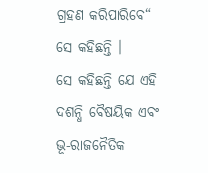ଗ୍ରହଣ କରିପାରିବେ“ ସେ କହିଛନ୍ତି ।
ସେ କହିଛନ୍ତି ଯେ ଏହି ଦଶନ୍ଧି ବୈଷୟିକ ଏବଂ ଭୂ-ରାଜନୈତିକ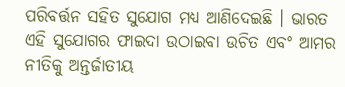ପରିବର୍ତ୍ତନ ସହିତ ସୁଯୋଗ ମଧ୍ୟ ଆଣିଦେଇଛି । ଭାରତ ଏହି ସୁଯୋଗର ଫାଇଦା ଉଠାଇବା ଉଚିତ ଏବଂ ଆମର ନୀତିକୁ ଅନ୍ତର୍ଜାତୀୟ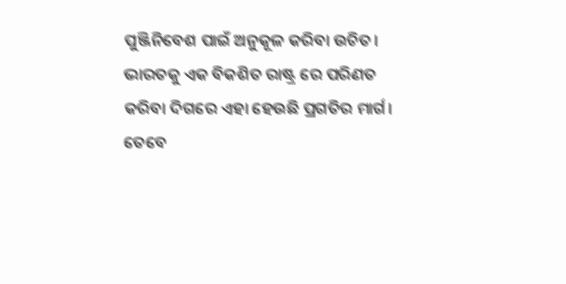ପୁଞ୍ଜିନିବେଶ ପାଇଁ ଅନୁକୂଳ କରିବା ଉଚିତ। ଭାରତକୁ ଏକ ବିକଶିତ ରାଷ୍ଟ୍ର ରେ ପରିଣତ କରିବା ଦିଗରେ ଏହା ହେଉଛି ପ୍ରଗତିର ମାର୍ଗ।
ତେବେ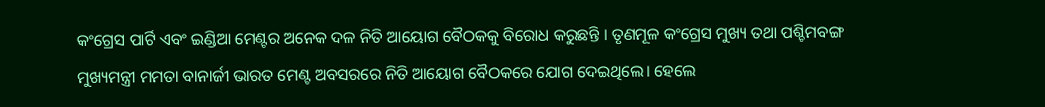କଂଗ୍ରେସ ପାର୍ଟି ଏବଂ ଇଣ୍ଡିଆ ମେଣ୍ଟର ଅନେକ ଦଳ ନିତି ଆୟୋଗ ବୈଠକକୁ ବିରୋଧ କରୁଛନ୍ତି । ତୃଣମୂଳ କଂଗ୍ରେସ ମୁଖ୍ୟ ତଥା ପଶ୍ଚିମବଙ୍ଗ ମୁଖ୍ୟମନ୍ତ୍ରୀ ମମତା ବାନାର୍ଜୀ ଭାରତ ମେଣ୍ଟ ଅବସରରେ ନିତି ଆୟୋଗ ବୈଠକରେ ଯୋଗ ଦେଇଥିଲେ। ହେଲେ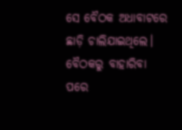ସେ ବୈଠକ ଅଧାବାଟରେ ଛାଡ଼ି ଚାଲିଯାଇଥିଲେ। ବୈଠକରୁ ବାହାରିବା ପରେ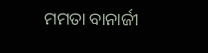ମମତା ବାନାର୍ଜୀ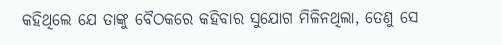କହିଥିଲେ ଯେ ତାଙ୍କୁ ବୈଠକରେ କହିବାର ସୁଯୋଗ ମିଳିନଥିଲା, ତେଣୁ ସେ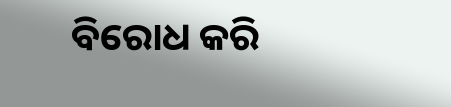ବିରୋଧ କରି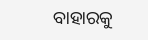ବାହାରକୁ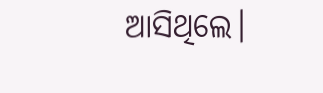ଆସିଥିଲେ।